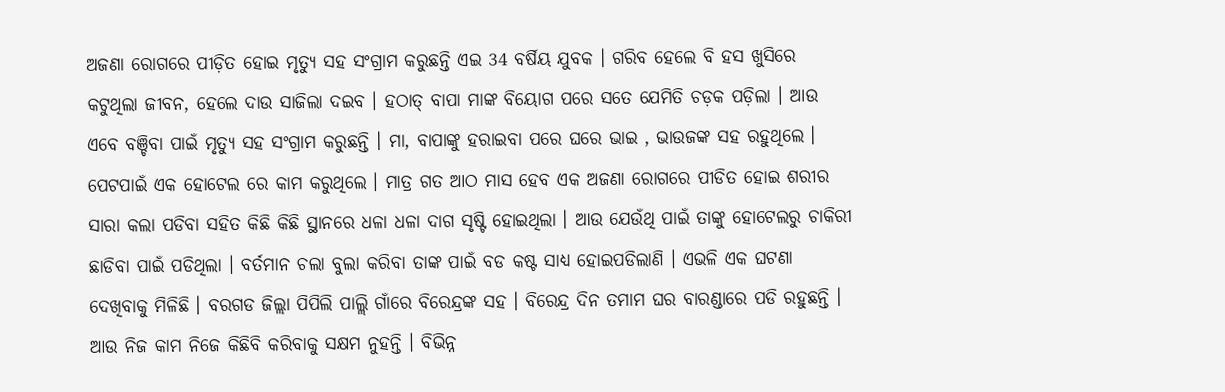ଅଜଣା ରୋଗରେ ପୀଡ଼ିତ ହୋଇ ମୃତ୍ୟୁ ସହ ସଂଗ୍ରାମ କରୁଛନ୍ତି ଏଇ 34 ବର୍ଷିୟ ଯୁବକ । ଗରିବ ହେଲେ ବି ହସ ଖୁସିରେ କଟୁଥିଲା ଜୀବନ, ହେଲେ ଦାଉ ସାଜିଲା ଦଇବ । ହଠାତ୍ ବାପା ମାଙ୍କ ବିୟୋଗ ପରେ ସତେ ଯେମିତି ଚଡ଼କ ପଡ଼ିଲା । ଆଉ ଏବେ ବଞ୍ଚିବା ପାଇଁ ମୃତ୍ୟୁ ସହ ସଂଗ୍ରାମ କରୁଛନ୍ତି । ମା, ବାପାଙ୍କୁ ହରାଇବା ପରେ ଘରେ ଭାଇ , ଭାଉଜଙ୍କ ସହ ରହୁଥିଲେ । ପେଟପାଇଁ ଏକ ହୋଟେଲ ରେ କାମ କରୁଥିଲେ । ମାତ୍ର ଗତ ଆଠ ମାସ ହେବ ଏକ ଅଜଣା ରୋଗରେ ପୀଡିତ ହୋଇ ଶରୀର ସାରା କଲା ପଡିବା ସହିତ କିଛି କିଛି ସ୍ଥାନରେ ଧଳା ଧଳା ଦାଗ ସୃଷ୍ଟି ହୋଇଥିଲା । ଆଉ ଯେଉଁଥି ପାଇଁ ତାଙ୍କୁ ହୋଟେଲରୁ ଚାକିରୀ ଛାଡିବା ପାଇଁ ପଡିଥିଲା । ବର୍ତମାନ ଚଲା ବୁଲା କରିବା ତାଙ୍କ ପାଇଁ ବଡ କଷ୍ଟ ସାଧ୍ୟ ହୋଇପଡିଲାଣି । ଏଭଳି ଏକ ଘଟଣା ଦେଖିବାକୁ ମିଳିଛି । ବରଗଡ ଜିଲ୍ଲା ପିପିଲି ପାଲ୍ଲି ଗାଁରେ ବିରେନ୍ଦ୍ରଙ୍କ ସହ । ବିରେନ୍ଦ୍ର ଦିନ ତମାମ ଘର ବାରଣ୍ଡାରେ ପଡି ରହୁଛନ୍ତି । ଆଉ ନିଜ କାମ ନିଜେ କିଛିବି କରିବାକୁ ସକ୍ଷମ ନୁହନ୍ତି । ବିଭିନ୍ନ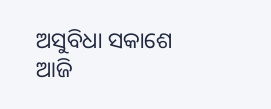ଅସୁବିଧା ସକାଶେ ଆଜି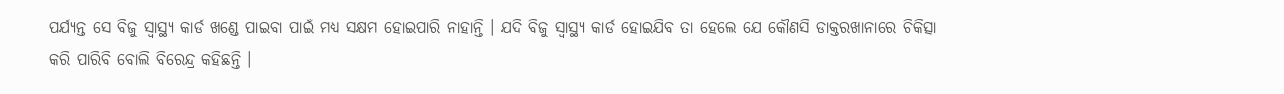ପର୍ଯ୍ୟନ୍ତ ସେ ବିଜୁ ସ୍ୱାସ୍ଥ୍ୟ କାର୍ଡ ଖଣ୍ଡେ ପାଇବା ପାଇଁ ମଧ୍ୟ ସକ୍ଷମ ହୋଇପାରି ନାହାନ୍ତି । ଯଦି ବିଜୁ ସ୍ୱାସ୍ଥ୍ୟ କାର୍ଡ ହୋଇଯିବ ତା ହେଲେ ଯେ କୌଣସି ଡାକ୍ତରଖାନାରେ ଚିକିତ୍ସା କରି ପାରିବି ବୋଲି ବିରେନ୍ଦ୍ର କହିଛନ୍ତି ।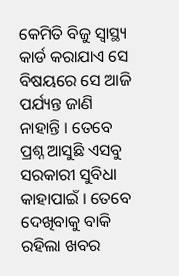କେମିତି ବିଜୁ ସ୍ୱାସ୍ଥ୍ୟ କାର୍ଡ କରାଯାଏ ସେ ବିଷୟରେ ସେ ଆଜି ପର୍ଯ୍ୟନ୍ତ ଜାଣି ନାହାନ୍ତି । ତେବେ ପ୍ରଶ୍ନ ଆସୁଛି ଏସବୁ ସରକାରୀ ସୁବିଧା କାହାପାଇଁ । ତେବେ ଦେଖିବାକୁ ବାକି ରହିଲା ଖବର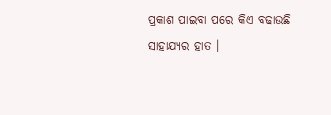ପ୍ରକାଶ ପାଇବା ପରେ କିଏ ବଢାଉଛି ସାହାଯ୍ୟର ହାତ ।